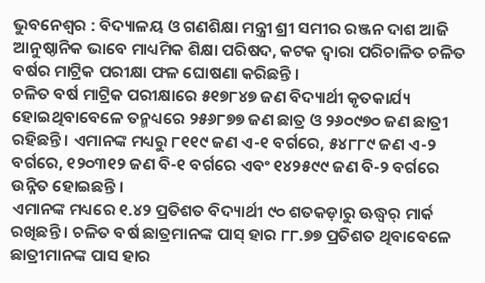ଭୁବନେଶ୍ୱର : ବିଦ୍ୟାଳୟ ଓ ଗଣଶିକ୍ଷା ମନ୍ତ୍ରୀ ଶ୍ରୀ ସମୀର ରଞ୍ଜନ ଦାଶ ଆଜି ଆନୁଷ୍ଠାନିକ ଭାବେ ମାଧ୍ୟମିକ ଶିକ୍ଷା ପରିଷଦ, କଟକ ଦ୍ୱାରା ପରିଚାଳିତ ଚଳିତ ବର୍ଷର ମାଟ୍ରିକ ପରୀକ୍ଷା ଫଳ ଘୋଷଣା କରିଛନ୍ତି ।
ଚଳିତ ବର୍ଷ ମାଟ୍ରିକ ପରୀକ୍ଷାରେ ୫୧୭୮୪୭ ଜଣ ବିଦ୍ୟାର୍ଥୀ କୃତକାର୍ଯ୍ୟ ହୋଇଥିବାବେଳେ ତନ୍ମଧ୍ୟରେ ୨୫୬୮୭୭ ଜଣ ଛାତ୍ର ଓ ୨୬୦୯୭୦ ଜଣ ଛାତ୍ରୀ ରହିଛନ୍ତି । ଏମାନଙ୍କ ମଧ୍ୟରୁ ୮୧୧୯ ଜଣ ଏ-୧ ବର୍ଗରେ, ୫୪୮୮୯ ଜଣ ଏ-୨ ବର୍ଗରେ, ୧୨୦୩୧୨ ଜଣ ବି-୧ ବର୍ଗରେ ଏବଂ ୧୪୨୫୯୯ ଜଣ ବି-୨ ବର୍ଗରେ ଉନ୍ନିତ ହୋଇଛନ୍ତି ।
ଏମାନଙ୍କ ମଧ୍ୟରେ ୧.୪୨ ପ୍ରତିଶତ ବିଦ୍ୟାର୍ଥୀ ୯୦ ଶତକଡ଼ାରୁ ଊଦ୍ଧ୍ୱର୍ ମାର୍କ ରଖିଛନ୍ତି । ଚଳିତ ବର୍ଷ ଛାତ୍ରମାନଙ୍କ ପାସ୍ ହାର ୮୮.୭୭ ପ୍ରତିଶତ ଥିବାବେଳେ ଛାତ୍ରୀମାନଙ୍କ ପାସ ହାର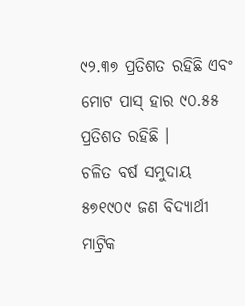୯୨.୩୭ ପ୍ରତିଶତ ରହିଛି ଏବଂ ମୋଟ ପାସ୍ ହାର ୯୦.୫୫ ପ୍ରତିଶତ ରହିଛି ।
ଚଳିତ ବର୍ଷ ସମୁଦାୟ ୫୭୧୯୦୯ ଜଣ ବିଦ୍ୟାର୍ଥୀ ମାଟ୍ରିକ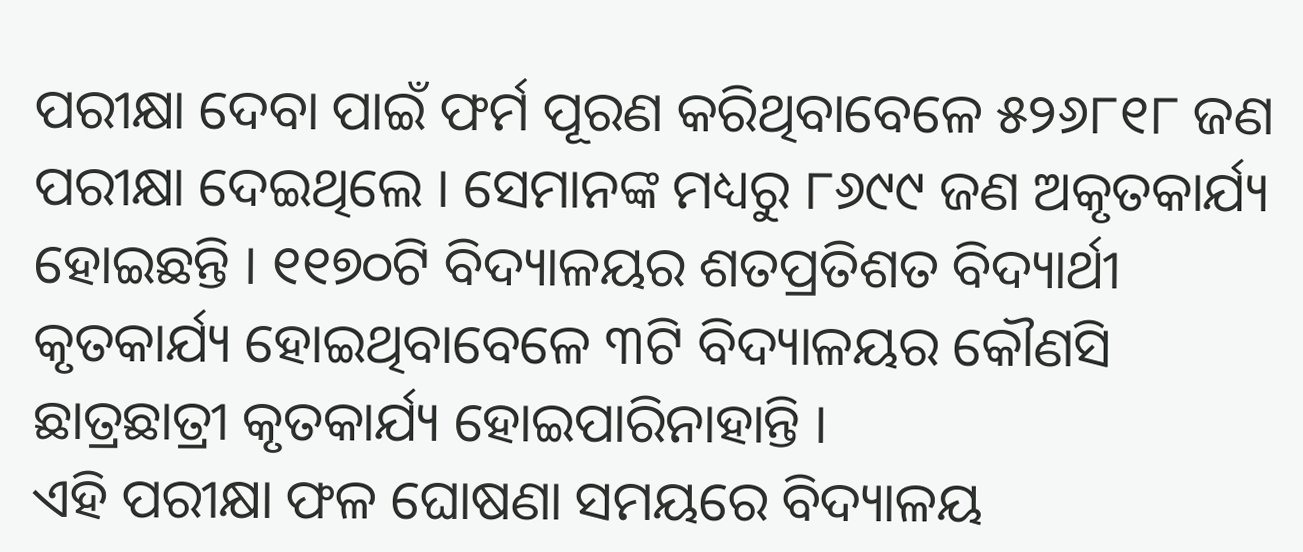ପରୀକ୍ଷା ଦେବା ପାଇଁ ଫର୍ମ ପୂରଣ କରିଥିବାବେଳେ ୫୨୬୮୧୮ ଜଣ ପରୀକ୍ଷା ଦେଇଥିଲେ । ସେମାନଙ୍କ ମଧ୍ୟରୁ ୮୬୯୯ ଜଣ ଅକୃତକାର୍ଯ୍ୟ ହୋଇଛନ୍ତି । ୧୧୭୦ଟି ବିଦ୍ୟାଳୟର ଶତପ୍ରତିଶତ ବିଦ୍ୟାର୍ଥୀ କୃତକାର୍ଯ୍ୟ ହୋଇଥିବାବେଳେ ୩ଟି ବିଦ୍ୟାଳୟର କୌଣସି ଛାତ୍ରଛାତ୍ରୀ କୃତକାର୍ଯ୍ୟ ହୋଇପାରିନାହାନ୍ତି ।
ଏହି ପରୀକ୍ଷା ଫଳ ଘୋଷଣା ସମୟରେ ବିଦ୍ୟାଳୟ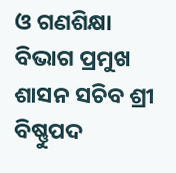ଓ ଗଣଶିକ୍ଷା ବିଭାଗ ପ୍ରମୁଖ ଶାସନ ସଚିବ ଶ୍ରୀ ବିଷ୍ଣୁପଦ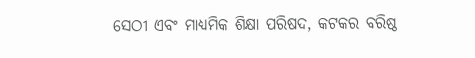ସେଠୀ ଏବଂ ମାଧ୍ୟମିକ ଶିକ୍ଷା ପରିଷଦ, କଟକର ବରିଷ୍ଠ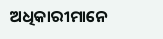ଅଧିକାରୀମାନେ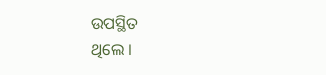ଉପସ୍ଥିତ
ଥିଲେ ।